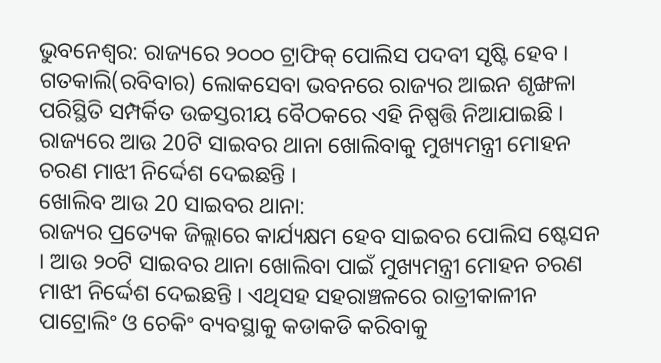ଭୁବନେଶ୍ବର: ରାଜ୍ୟରେ ୨୦୦୦ ଟ୍ରାଫିକ୍ ପୋଲିସ ପଦବୀ ସୃଷ୍ଟି ହେବ । ଗତକାଲି(ରବିବାର) ଲୋକସେବା ଭବନରେ ରାଜ୍ୟର ଆଇନ ଶୃଙ୍ଖଳା ପରିସ୍ଥିତି ସମ୍ପର୍କିତ ଉଚ୍ଚସ୍ତରୀୟ ବୈଠକରେ ଏହି ନିଷ୍ପତ୍ତି ନିଆଯାଇଛି । ରାଜ୍ୟରେ ଆଉ 20ଟି ସାଇବର ଥାନା ଖୋଲିବାକୁ ମୁଖ୍ୟମନ୍ତ୍ରୀ ମୋହନ ଚରଣ ମାଝୀ ନିର୍ଦ୍ଦେଶ ଦେଇଛନ୍ତି ।
ଖୋଲିବ ଆଉ 20 ସାଇବର ଥାନା:
ରାଜ୍ୟର ପ୍ରତ୍ୟେକ ଜିଲ୍ଲାରେ କାର୍ଯ୍ୟକ୍ଷମ ହେବ ସାଇବର ପୋଲିସ ଷ୍ଟେସନ । ଆଉ ୨୦ଟି ସାଇବର ଥାନା ଖୋଲିବା ପାଇଁ ମୁଖ୍ୟମନ୍ତ୍ରୀ ମୋହନ ଚରଣ ମାଝୀ ନିର୍ଦ୍ଦେଶ ଦେଇଛନ୍ତି । ଏଥିସହ ସହରାଞ୍ଚଳରେ ରାତ୍ରୀକାଳୀନ ପାଟ୍ରୋଲିଂ ଓ ଚେକିଂ ବ୍ୟବସ୍ଥାକୁ କଡାକଡି କରିବାକୁ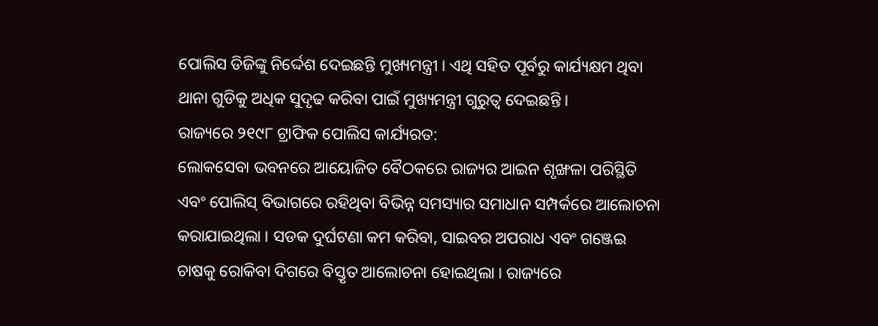ପୋଲିସ ଡିଜିଙ୍କୁ ନିର୍ଦ୍ଦେଶ ଦେଇଛନ୍ତି ମୁଖ୍ୟମନ୍ତ୍ରୀ । ଏଥି ସହିତ ପୂର୍ବରୁ କାର୍ଯ୍ୟକ୍ଷମ ଥିବା ଥାନା ଗୁଡିକୁ ଅଧିକ ସୁଦୃଢ କରିବା ପାଇଁ ମୁଖ୍ୟମନ୍ତ୍ରୀ ଗୁରୁତ୍ୱ ଦେଇଛନ୍ତି ।
ରାଜ୍ୟରେ ୨୧୯୮ ଟ୍ରାଫିକ ପୋଲିସ କାର୍ଯ୍ୟରତ:
ଲୋକସେବା ଭବନରେ ଆୟୋଜିତ ବୈଠକରେ ରାଜ୍ୟର ଆଇନ ଶୃଙ୍ଖଳା ପରିସ୍ଥିତି ଏବଂ ପୋଲିସ୍ ବିଭାଗରେ ରହିଥିବା ବିଭିନ୍ନ ସମସ୍ୟାର ସମାଧାନ ସମ୍ପର୍କରେ ଆଲୋଚନା କରାଯାଇଥିଲା । ସଡକ ଦୁର୍ଘଟଣା କମ କରିବା, ସାଇବର ଅପରାଧ ଏବଂ ଗଞ୍ଜେଇ ଚାଷକୁ ରୋକିବା ଦିଗରେ ବିସ୍ତୃତ ଆଲୋଚନା ହୋଇଥିଲା । ରାଜ୍ୟରେ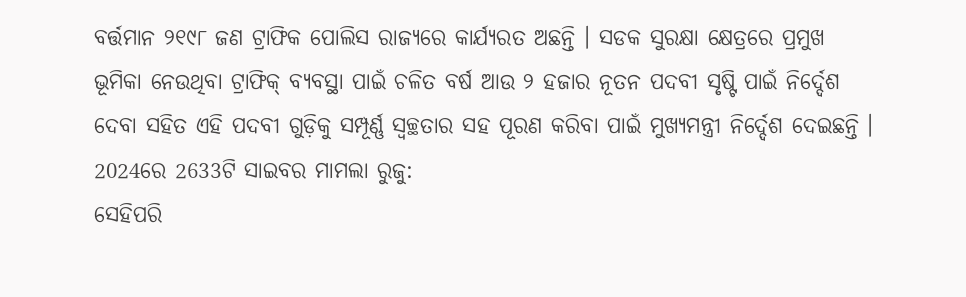ବର୍ତ୍ତମାନ ୨୧୯୮ ଜଣ ଟ୍ରାଫିକ ପୋଲିସ ରାଜ୍ୟରେ କାର୍ଯ୍ୟରତ ଅଛନ୍ତି । ସଡକ ସୁରକ୍ଷା କ୍ଷେତ୍ରରେ ପ୍ରମୁଖ ଭୂମିକା ନେଉଥିବା ଟ୍ରାଫିକ୍ ବ୍ୟବସ୍ଥା ପାଇଁ ଚଳିତ ବର୍ଷ ଆଉ ୨ ହଜାର ନୂତନ ପଦବୀ ସୃଷ୍ଟି ପାଇଁ ନିର୍ଦ୍ଦେଶ ଦେବା ସହିତ ଏହି ପଦବୀ ଗୁଡ଼ିକୁ ସମ୍ପୂର୍ଣ୍ଣ ସ୍ୱଚ୍ଛତାର ସହ ପୂରଣ କରିବା ପାଇଁ ମୁଖ୍ୟମନ୍ତ୍ରୀ ନିର୍ଦ୍ଦେଶ ଦେଇଛନ୍ତି ।
2024ରେ 2633ଟି ସାଇବର ମାମଲା ରୁଜୁ:
ସେହିପରି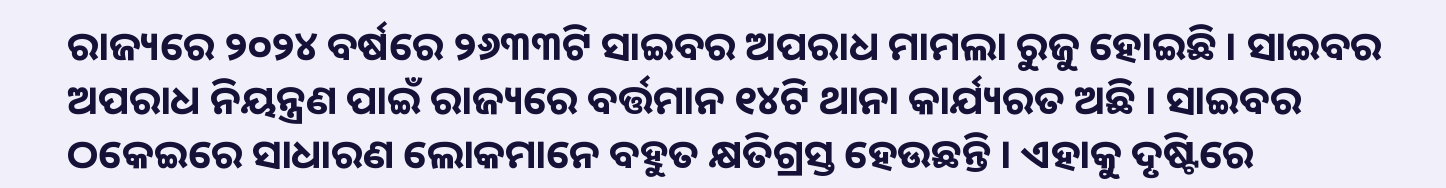ରାଜ୍ୟରେ ୨୦୨୪ ବର୍ଷରେ ୨୬୩୩ଟି ସାଇବର ଅପରାଧ ମାମଲା ରୁଜୁ ହୋଇଛି । ସାଇବର ଅପରାଧ ନିୟନ୍ତ୍ରଣ ପାଇଁ ରାଜ୍ୟରେ ବର୍ତ୍ତମାନ ୧୪ଟି ଥାନା କାର୍ଯ୍ୟରତ ଅଛି । ସାଇବର ଠକେଇରେ ସାଧାରଣ ଲୋକମାନେ ବହୁତ କ୍ଷତିଗ୍ରସ୍ତ ହେଉଛନ୍ତି । ଏହାକୁ ଦୃଷ୍ଟିରେ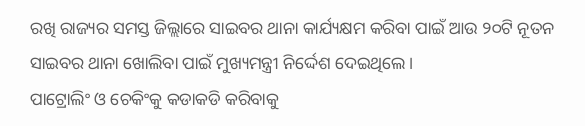ରଖି ରାଜ୍ୟର ସମସ୍ତ ଜିଲ୍ଲାରେ ସାଇବର ଥାନା କାର୍ଯ୍ୟକ୍ଷମ କରିବା ପାଇଁ ଆଉ ୨୦ଟି ନୂତନ ସାଇବର ଥାନା ଖୋଲିବା ପାଇଁ ମୁଖ୍ୟମନ୍ତ୍ରୀ ନିର୍ଦ୍ଦେଶ ଦେଇଥିଲେ ।
ପାଟ୍ରୋଲିଂ ଓ ଚେକିଂକୁ କଡାକଡି କରିବାକୁ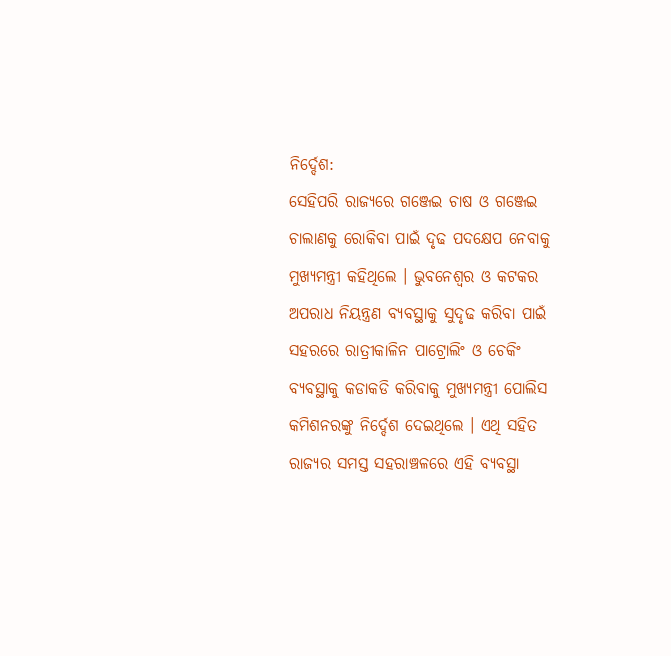ନିର୍ଦ୍ଦେଶ:
ସେହିପରି ରାଜ୍ୟରେ ଗଞ୍ଜେଇ ଚାଷ ଓ ଗଞ୍ଜେଇ ଚାଲାଣକୁ ରୋକିବା ପାଇଁ ଦୃଢ ପଦକ୍ଷେପ ନେବାକୁ ମୁଖ୍ୟମନ୍ତ୍ରୀ କହିଥିଲେ । ଭୁବନେଶ୍ୱର ଓ କଟକର ଅପରାଧ ନିୟନ୍ତ୍ରଣ ବ୍ୟବସ୍ଥାକୁ ସୁଦୃଢ କରିବା ପାଇଁ ସହରରେ ରାତ୍ରୀକାଳିନ ପାଟ୍ରୋଲିଂ ଓ ଚେକିଂ ବ୍ୟବସ୍ଥାକୁ କଡାକଡି କରିବାକୁ ମୁଖ୍ୟମନ୍ତ୍ରୀ ପୋଲିସ କମିଶନରଙ୍କୁ ନିର୍ଦ୍ଦେଶ ଦେଇଥିଲେ । ଏଥି ସହିତ ରାଜ୍ୟର ସମସ୍ତ ସହରାଞ୍ଚଳରେ ଏହି ବ୍ୟବସ୍ଥା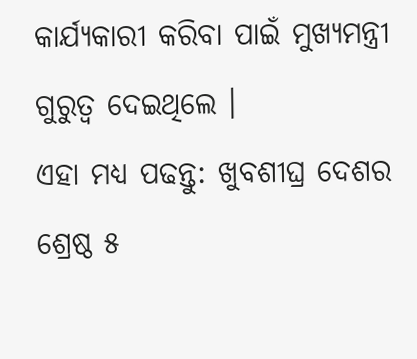କାର୍ଯ୍ୟକାରୀ କରିବା ପାଇଁ ମୁଖ୍ୟମନ୍ତ୍ରୀ ଗୁରୁତ୍ୱ ଦେଇଥିଲେ ।
ଏହା ମଧ୍ୟ ପଢନ୍ତୁ: ଖୁବଶୀଘ୍ର ଦେଶର ଶ୍ରେଷ୍ଠ ୫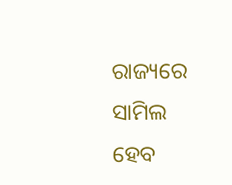ରାଜ୍ୟରେ ସାମିଲ ହେବ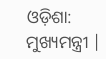ଓଡ଼ିଶା: ମୁଖ୍ୟମନ୍ତ୍ରୀ |